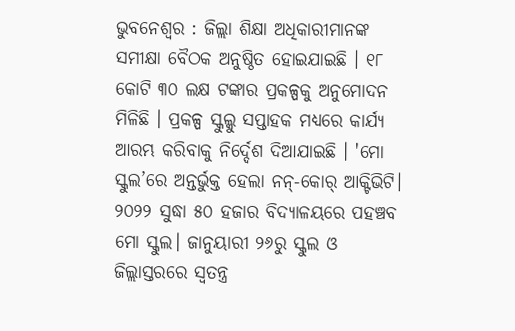ଭୁବନେଶ୍ବର : ଜିଲ୍ଲା ଶିକ୍ଷା ଅଧିକାରୀମାନଙ୍କ ସମୀକ୍ଷା ବୈଠକ ଅନୁଷ୍ଠିତ ହୋଇଯାଇଛି । ୧୮ କୋଟି ୩୦ ଲକ୍ଷ ଟଙ୍କାର ପ୍ରକଳ୍ପକୁ ଅନୁମୋଦନ ମିଳିଛି । ପ୍ରକଳ୍ପ ସ୍କୁଲ୍କୁ ସପ୍ତାହକ ମଧ୍ୟରେ କାର୍ଯ୍ୟ ଆରମ୍ଭ କରିବାକୁ ନିର୍ଦ୍ଦେଶ ଦିଆଯାଇଛି । 'ମୋ ସ୍କୁଲ’ରେ ଅନ୍ତର୍ଭୁକ୍ତ ହେଲା ନନ୍-କୋର୍ ଆକ୍ଟିଭିଟି। ୨୦୨୨ ସୁଦ୍ଧା ୫୦ ହଜାର ବିଦ୍ୟାଳୟରେ ପହଞ୍ଚବ ମୋ ସ୍କୁଲ। ଜାନୁୟାରୀ ୨୬ରୁ ସ୍କୁଲ ଓ ଜିଲ୍ଲାସ୍ତରରେ ସ୍ଵତନ୍ତ୍ର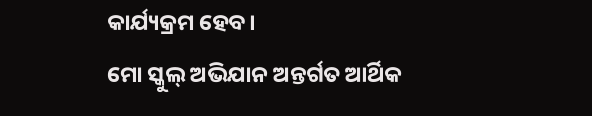କାର୍ଯ୍ୟକ୍ରମ ହେବ।
ମୋ ସ୍କୁଲ୍ ଅଭିଯାନ ଅନ୍ତର୍ଗତ ଆର୍ଥିକ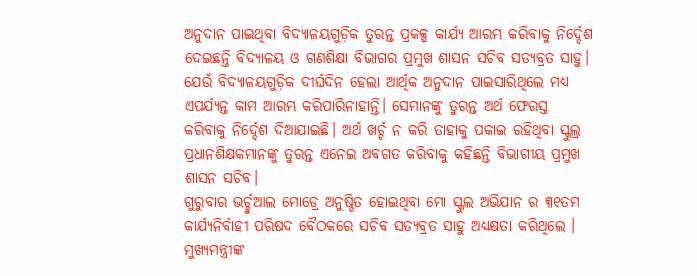ଅନୁଦାନ ପାଇଥିବା ବିଦ୍ୟାଳୟଗୁଡ଼ିକ ତୁରନ୍ତ ପ୍ରକଳ୍ପ କାର୍ଯ୍ୟ ଆରମ୍ଭ କରିବାକୁ ନିର୍ଦ୍ଦେଶ ଦେଇଛନ୍ତି ବିଦ୍ୟାଳୟ ଓ ଗଣଶିକ୍ଷା ବିଭାଗର ପ୍ରମୁଖ ଶାସନ ସଚିବ ସତ୍ୟବ୍ରତ ସାହୁ। ଯେଉଁ ବିଦ୍ୟାଳୟଗୁଡ଼ିକ ଦୀର୍ଘଦିନ ହେଲା ଆର୍ଥିକ ଅନୁଦାନ ପାଇସାରିଥିଲେ ମଧ୍ୟ ଏପର୍ଯ୍ୟନ୍ତ କାମ ଆରମ୍ଭ କରିପାରିନାହାନ୍ତି। ସେମାନଙ୍କୁ ତୁରନ୍ତ ଅର୍ଥ ଫେରସ୍ତ କରିବାକୁ ନିର୍ଦ୍ଦେଶ ଦିଆଯାଇଛି। ଅର୍ଥ ଖର୍ଚ୍ଚ ନ କରି ତାହାକୁ ପକାଇ ରହିଥିବା ସ୍କୁଲ୍ର ପ୍ରଧାନଶିକ୍ଷକମାନଙ୍କୁ ତୁରନ୍ତ ଏନେଇ ଅବଗତ କରିବାକୁ କହିଛନ୍ତି ବିଭାଗୀୟ ପ୍ରମୁଖ ଶାସନ ସଚିବ।
ଗୁରୁବାର ଭର୍ଚ୍ଚୁଆଲ ମୋଡ୍ରେ ଅନୁଷ୍ଠିତ ହୋଇଥିବା ମୋ ସ୍କୁଲ ଅଭିଯାନ ର ୩୧ତମ କାର୍ଯ୍ୟନିର୍ବାହୀ ପରିଷଦ ବୈଠକରେ ସଚିବ ସତ୍ୟବ୍ରତ ସାହୁ ଅଧ୍ୟକ୍ଷତା କରିଥିଲେ । ମୁଖ୍ୟମନ୍ତ୍ରୀଙ୍କ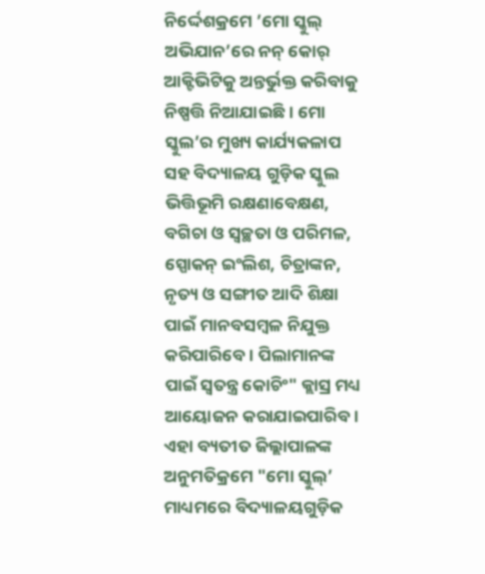ନିର୍ଦ୍ଦେଶକ୍ରମେ ’ମୋ ସ୍କୁଲ୍ ଅଭିଯାନ’ରେ ନନ୍ କୋର୍ ଆକ୍ଟିଭିଟିକୁ ଅନ୍ତର୍ଭୁକ୍ତ କରିବାକୁ ନିଷ୍ପତ୍ତି ନିଆଯାଇଛି। ମୋ ସ୍କୁଲ’ର ମୁଖ୍ୟ କାର୍ଯ୍ୟକଳାପ ସହ ବିଦ୍ୟାଳୟ ଗୁଡ଼ିକ ସ୍କୁଲ ଭିତ୍ତିଭୂମି ରକ୍ଷଣାବେକ୍ଷଣ, ବଗିଚା ଓ ସ୍ୱଚ୍ଛତା ଓ ପରିମଳ, ସ୍ପୋକନ୍ ଇଂଲିଶ, ଚିତ୍ରାଙ୍କନ, ନୃତ୍ୟ ଓ ସଙ୍ଗୀତ ଆଦି ଶିକ୍ଷା ପାଇଁ ମାନବସମ୍ବଳ ନିଯୁକ୍ତ କରିପାରିବେ। ପିଲାମାନଙ୍କ ପାଇଁ ସ୍ଵତନ୍ତ୍ର କୋଚିଂ" କ୍ଲାସ୍ର ମଧ୍ୟ ଆୟୋଜନ କରାଯାଇପାରିବ।
ଏହା ବ୍ୟତୀତ ଜିଲ୍ଲାପାଳଙ୍କ ଅନୁମତିକ୍ରମେ "ମୋ ସ୍କୁଲ୍’ ମାଧ୍ୟମରେ ବିଦ୍ୟାଳୟଗୁଡ଼ିକ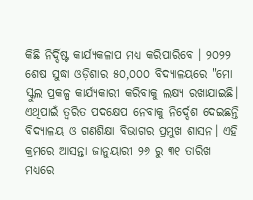କିଛି ନିର୍ଦ୍ଦିଷ୍ଟ କାର୍ଯ୍ୟକଳାପ ମଧ୍ୟ କରିପାରିବେ । ୨୦୨୨ ଶେଷ ସୁଦ୍ଧା ଓଡ଼ିଶାର ୫୦,୦୦୦ ବିଦ୍ୟାଳୟରେ "ମୋ ସ୍କୁଲ ପ୍ରକଳ୍ପ କାର୍ଯ୍ୟକାରୀ କରିବାକୁ ଲକ୍ଷ୍ୟ ରଖାଯାଇଛି। ଏଥିପାଇଁ ତ୍ବରିତ ପଦକ୍ଷେପ ନେବାକୁ ନିର୍ଦ୍ଦେଶ ଦେଇଛନ୍ତି ବିଦ୍ୟାଳୟ ଓ ଗଣଶିକ୍ଷା ବିଭାଗର ପ୍ରମୁଖ ଶାସନ। ଏହି କ୍ରମରେ ଆସନ୍ତା ଜାନୁୟାରୀ ୨୬ ରୁ ୩୧ ତାରିଖ ମଧ୍ୟରେ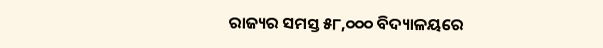ରାଜ୍ୟର ସମସ୍ତ ୫୮,୦୦୦ ବିଦ୍ୟାଳୟରେ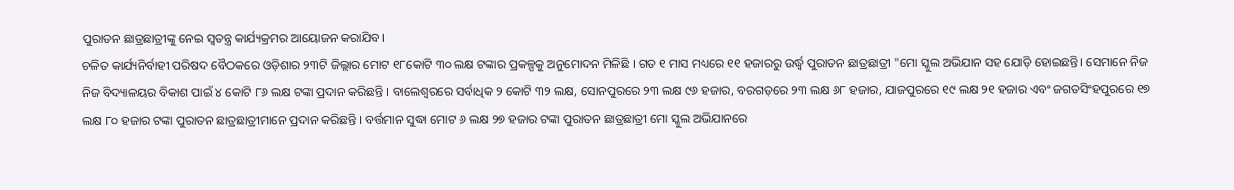ପୁରାତନ ଛାତ୍ରଛାତ୍ରୀଙ୍କୁ ନେଇ ସ୍ୱତନ୍ତ୍ର କାର୍ଯ୍ୟକ୍ରମର ଆୟୋଜନ କରାଯିବ।
ଚଳିତ କାର୍ଯ୍ୟନିର୍ବାହୀ ପରିଷଦ ବୈଠକରେ ଓଡ଼ିଶାର ୨୩ଟି ଜିଲ୍ଲାର ମୋଟ ୧୮କୋଟି ୩୦ ଲକ୍ଷ ଟଙ୍କାର ପ୍ରକଳ୍ପକୁ ଅନୁମୋଦନ ମିଳିଛି । ଗତ ୧ ମାସ ମଧ୍ୟରେ ୧୧ ହଜାରରୁ ଉର୍ଦ୍ଧ୍ଵ ପୁରାତନ ଛାତ୍ରଛାତ୍ରୀ "ମୋ ସ୍କୁଲ ଅଭିଯାନ ସହ ଯୋଡ଼ି ହୋଇଛନ୍ତି। ସେମାନେ ନିଜ ନିଜ ବିଦ୍ୟାଳୟର ବିକାଶ ପାଇଁ ୪ କୋଟି ୮୬ ଲକ୍ଷ ଟଙ୍କା ପ୍ରଦାନ କରିଛନ୍ତି । ବାଲେଶ୍ଵରରେ ସର୍ବାଧିକ ୨ କୋଟି ୩୨ ଲକ୍ଷ, ସୋନପୁରରେ ୨୩ ଲକ୍ଷ ୯୬ ହଜାର, ବରଗଡ଼ରେ ୨୩ ଲକ୍ଷ ୬୮ ହଜାର, ଯାଜପୁରରେ ୧୯ ଲକ୍ଷ ୨୧ ହଜାର ଏବଂ ଜଗତସିଂହପୁରରେ ୧୭ ଲକ୍ଷ ୮୦ ହଜାର ଟଙ୍କା ପୁରାତନ ଛାତ୍ରଛାତ୍ରୀମାନେ ପ୍ରଦାନ କରିଛନ୍ତି । ବର୍ତ୍ତମାନ ସୁଦ୍ଧା ମୋଟ ୬ ଲକ୍ଷ ୨୭ ହଜାର ଟଙ୍କା ପୁରାତନ ଛାତ୍ରଛାତ୍ରୀ ମୋ ସ୍କୁଲ ଅଭିଯାନରେ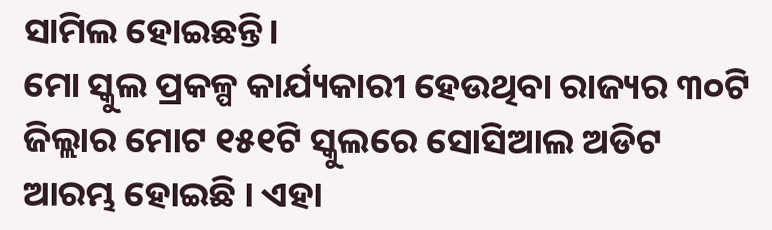ସାମିଲ ହୋଇଛନ୍ତି।
ମୋ ସ୍କୁଲ ପ୍ରକଳ୍ପ କାର୍ଯ୍ୟକାରୀ ହେଉଥିବା ରାଜ୍ୟର ୩୦ଟି ଜିଲ୍ଲାର ମୋଟ ୧୫୧ଟି ସ୍କୁଲରେ ସୋସିଆଲ ଅଡିଟ ଆରମ୍ଭ ହୋଇଛି । ଏହା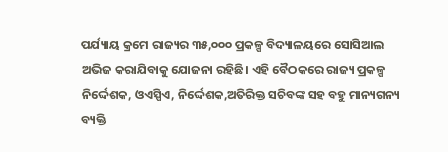ପର୍ଯ୍ୟାୟ କ୍ରମେ ରାଜ୍ୟର ୩୫,୦୦୦ ପ୍ରକଳ୍ପ ବିଦ୍ୟାଳୟରେ ସୋସିଆଲ ଅଭିଜ କରାଯିବାକୁ ଯୋଜନା ରହିଛି। ଏହି ବୈଠକରେ ରାଜ୍ୟ ପ୍ରକଳ୍ପ ନିର୍ଦ୍ଦେଶକ, ଓଏସ୍ପିଏ, ନିର୍ଦ୍ଦେଶକ,ଅତିରିକ୍ତ ସଚିବଙ୍କ ସହ ବହୁ ମାନ୍ୟଗନ୍ୟ ବ୍ୟକ୍ତି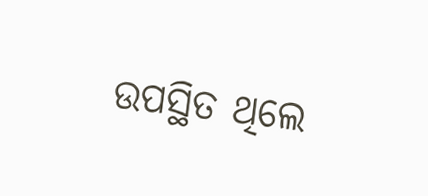ଉପସ୍ଥିତ ଥିଲେ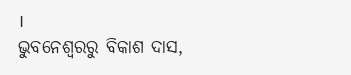।
ଭୁବନେଶ୍ବରରୁ ବିକାଶ ଦାସ,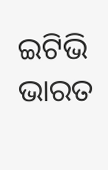ଇଟିଭି ଭାରତ